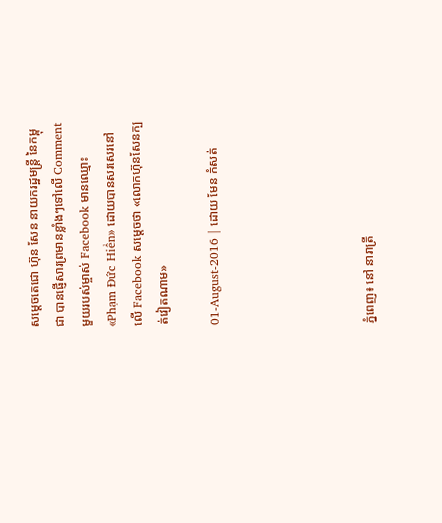សម្តេចតេជោ ហ៊ុន សែន នាយករដ្ឋមន្រ្តី នៃកម្ពុជា បានផ្ញើសារព្រមានខ្លាំងៗទៅលើ Comment មួយរបស់ម្ចាស់ Facebook មានឈ្មោះ «Phạm Đức Hiển» ដោយបានសរសេរនៅលើ Facebook សម្តេចថា «លោកហ៊ុនសែនក្បត់វៀតណាម»

01-August-2016 | ដោយ មែន កំសត់





ភ្នំពេញ៖ នៅ នារាត្រី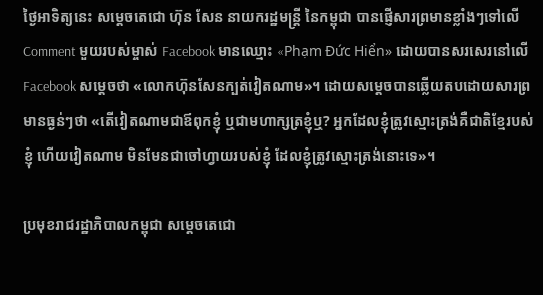ថ្ងៃអាទិត្យនេះ សម្តេចតេជោ ហ៊ុន សែន នាយករដ្ឋមន្រ្តី នៃកម្ពុជា បានផ្ញើសារព្រមានខ្លាំងៗទៅលើ Comment មួយរបស់ម្ចាស់ Facebook មានឈ្មោះ «Phạm Đức Hiển» ដោយបានសរសេរនៅលើ Facebook សម្តេចថា «លោកហ៊ុនសែនក្បត់វៀតណាម»។ ដោយសម្តេចបានឆ្លើយតបដោយសារព្រមានធ្ងន់ៗថា «តើវៀតណាមជាឪពុកខ្ញុំ ឬជាមហាក្សត្រខ្ញុំឬ? អ្នកដែលខ្ញុំត្រូវស្មោះត្រង់គឺជាតិខ្មែរបស់ខ្ញុំ ហើយវៀតណាម មិនមែនជាចៅហ្វាយរបស់ខ្ញុំ ដែលខ្ញុំត្រូវស្មោះត្រង់នោះទេ»។

ប្រមុខរាជរដ្ឋាភិបាលកម្ពុជា សម្តេចតេជោ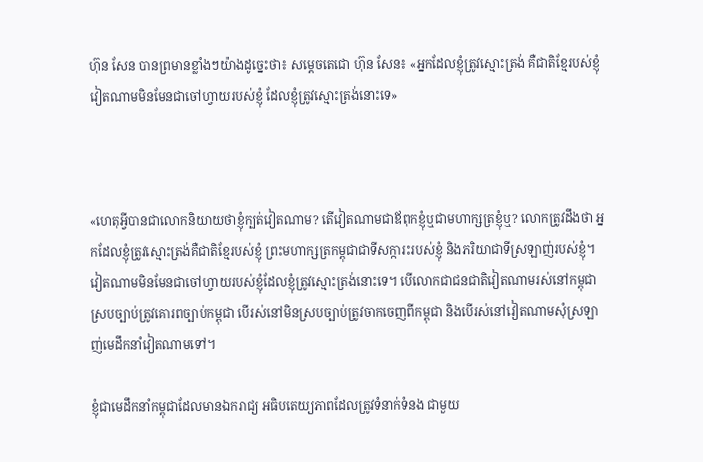ហ៊ុន សែន បានព្រមានខ្លាំងៗយ៉ាងដូច្នេះថា៖ សម្តេចតេជោ ហ៊ុន សែន៖ «អ្នកដែលខ្ញុំត្រូវស្មោះត្រង់ គឺជាតិខ្មែរបស់ខ្ញុំ វៀតណាមមិនមែនជាចៅហ្វាយរបស់ខ្ញុំ ដែលខ្ញុំត្រូវស្មោះត្រង់នោះទេ»



«ហេតុអ្វីបានជាលោកនិយាយថាខ្ញុំក្បត់វៀតណាម? តើវៀតណាមជាឪពុកខ្ញុំឬជាមហាក្សត្រខ្ញុំឬ? លោកត្រូវដឹងថា អ្នកដែលខ្ញុំត្រូវស្មោះត្រង់គឺជាតិខ្មែរបស់ខ្ញុំ ព្រះមហាក្សត្រកម្ពុជាជាទីសក្ការះរបស់ខ្ញុំ និងភរិយាជាទីស្រឡាញ់របស់ខ្ញុំ។ វៀតណាមមិនមែនជាចៅហ្វាយរបស់ខ្ញុំដែលខ្ញុំត្រូវស្មោះត្រង់នោះទេ។ បើលោកជាជនជាតិវៀតណាមរស់នៅកម្ពុជាស្របច្បាប់ត្រូវគោរពច្បាប់កម្ពុជា បើរស់នៅមិនស្របច្បាប់ត្រូវចាកចេញពីកម្ពុជា និងបើរស់នៅវៀតណាមសុំស្រឡាញ់មេដឹកនាំវៀតណាមទៅ។

ខ្ញុំជាមេដឹកនាំកម្ពុជាដែលមានឯករាជ្យ អធិបតេយ្យភាពដែលត្រូវទំនាក់ទំនង ជាមួយ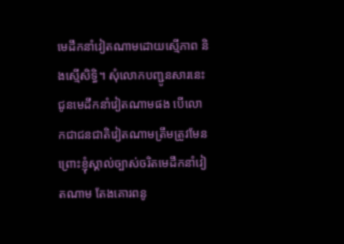មេដឹកនាំវៀតណាមដោយស្មើភាព និងស្មើសិទិ្ធ។ សុំលោកបញ្ជូនសារនេះ ជូនមេដឹកនាំវៀតណាមផង បើលោកជាជនជាតិវៀតណាមត្រឹមត្រូវមែន ព្រោះខ្ញុំស្គាល់ច្បាស់ចរិតមេដឹកនាំវៀតណាម តែងគោរពនូ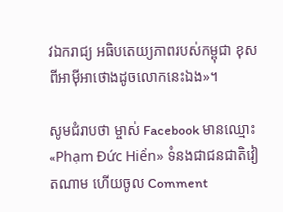វឯករាជ្យ អធិបតេយ្យភាពរបស់កម្ពុជា ខុសពីអាម៉ីអាថោងដូចលោកនេះឯង»។

សូមជំរាបថា ម្ចាស់ Facebook មានឈ្មោះ «Phạm Đức Hiển» ទំនងជាជនជាតិវៀតណាម ហើយចូល Comment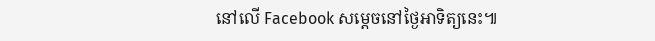នៅលើ Facebook សម្តេចនៅថ្ងៃអាទិត្យនេះ៕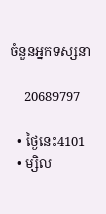ចំនួនអ្នកទស្សនា

    20689797

  • ថ្ងៃនេះ4101
  • ម្សិល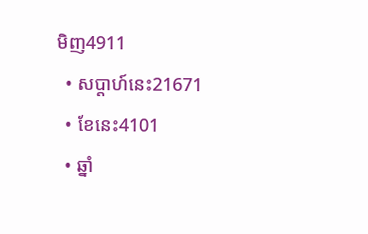មិញ4911
  • សប្តាហ៍នេះ21671
  • ខែនេះ4101
  • ឆ្នាំ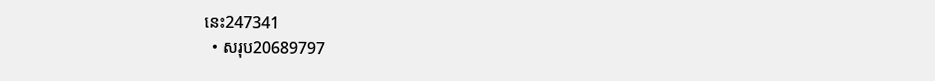នេះ247341
  • សរុប20689797